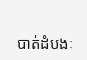បាត់ដំបងៈ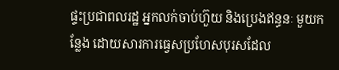ផ្ទះប្រជាពលរដ្ឋ អ្នកលក់ចាប់ហ៊ួយ និងប្រេងឥន្ធនៈ មួយកន្លែង ដោយសារការធ្វេសប្រហែសបុរសដែល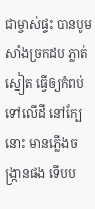ជាម្ចាស់ផ្ទះ បានបូមសាំងច្រកដប ភ្លាត់ស្នៀត ធ្វើឲ្យកំពប់ ទៅលើដី នៅក្បែនោះ មានភ្លើងចង្ក្រានផង ទើបប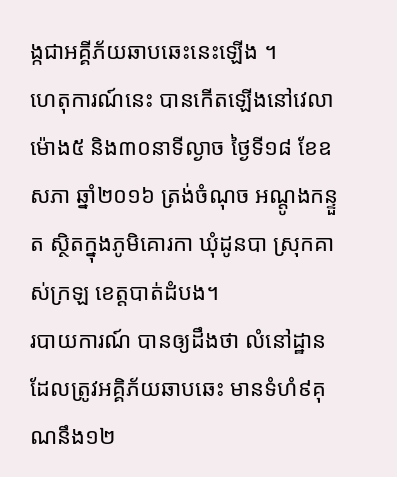ង្កជាអគ្គីភ័យឆាបឆេះនេះឡើង ។
ហេតុការណ៍នេះ បានកើតឡើងនៅវេលាម៉ោង៥ និង៣០នាទីល្ងាច ថ្ងៃទី១៨ ខែឧសភា ឆ្នាំ២០១៦ ត្រង់ចំណុច អណ្តូងកន្ទួត ស្ថិតក្នុងភូមិគោរកា ឃុំដូនបា ស្រុកគាស់ក្រឡ ខេត្តបាត់ដំបង។
របាយការណ៍ បានឲ្យដឹងថា លំនៅដ្ឋាន ដែលត្រូវអគ្គិភ័យឆាបឆេះ មានទំហំ៩គុណនឹង១២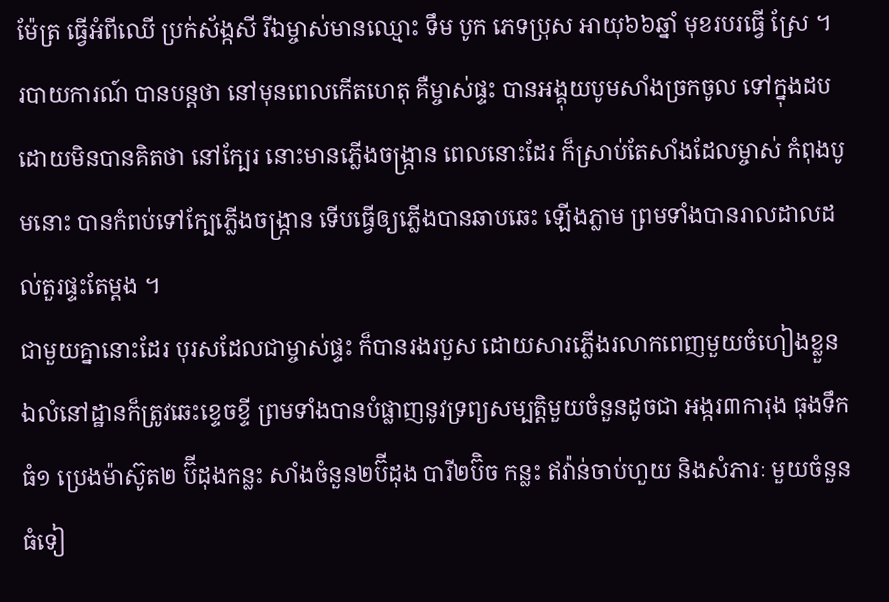ម៉ែត្រ ធ្វើអំពីឈើ ប្រក់ស័ង្កសី រីឯម្ចាស់មានឈ្មោះ ទឹម បូក ភេទប្រុស អាយុ៦៦ឆ្នាំ មុខរបរធ្វើ ស្រែ ។
របាយការណ៍ បានបន្តថា នៅមុនពេលកើតហេតុ គឺម្ចាស់ផ្ទះ បានអង្គុយបូមសាំងច្រកចូល ទៅក្នុងដប ដោយមិនបានគិតថា នៅក្បែរ នោះមានភ្លើងចង្ក្រាន ពេលនោះដែរ ក៏ស្រាប់តែសាំងដែលម្ចាស់ កំពុងបូមនោះ បានកំពប់ទៅក្បែភ្លើងចង្ក្រាន ទើបធ្វើឲ្យភ្លើងបានឆាបឆេះ ឡើងភ្លាម ព្រមទាំងបានរាលដាលដល់តួរផ្ទះតែម្តង ។
ជាមួយគ្នានោះដែរ បុរសដែលជាម្ចាស់ផ្ទះ ក៏បានរងរបួស ដោយសារភ្លើងរលាកពេញមួយចំហៀងខ្លួន ឯលំនៅដ្ឋានក៏ត្រូវឆេះខ្ទេចខ្ទី ព្រមទាំងបានបំផ្លាញនូវទ្រព្យសម្បត្តិមួយចំនួនដូចជា អង្ករ៣ការុង ធុងទឹកធំ១ ប្រេងម៉ាស៊ូត២ ប៊ីដុងកន្លះ សាំងចំនួន២ប៊ីដុង បារី២ប៊ិច កន្លះ ឥវ៉ាន់ចាប់ហួយ និងសំភារៈ មួយចំនួនធំទៀ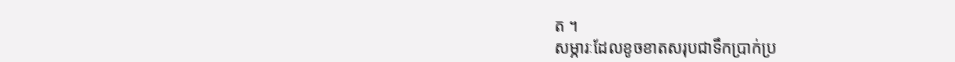ត ។
សម្ភារៈដែលខូចខាតសរុបជាទឹកប្រាក់ប្រ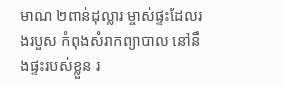មាណ ២ពាន់ដុល្លារ ម្ចាស់ផ្ទះដែលរងរបួស កំពុងសំរាកព្យាបាល នៅនឹងផ្ទះរបស់ខ្លួន រ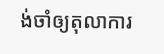ង់ចាំឲ្យតុលាការ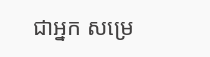ជាអ្នក សម្រេ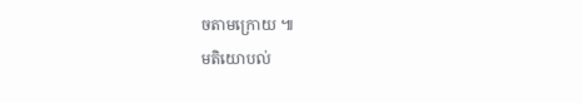ចតាមក្រោយ ៕
មតិយោបល់